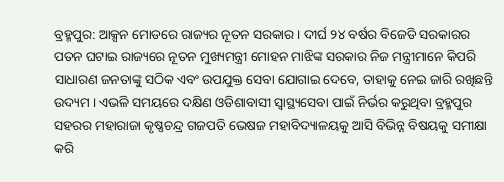ବ୍ରହ୍ମପୁର: ଆକ୍ସନ ମୋଡରେ ରାଜ୍ୟର ନୂତନ ସରକାର । ଦୀର୍ଘ ୨୪ ବର୍ଷର ବିଜେଡି ସରକାରର ପତନ ଘଟାଇ ରାଜ୍ୟରେ ନୂତନ ମୁଖ୍ୟମନ୍ତ୍ରୀ ମୋହନ ମାଝିଙ୍କ ସରକାର ନିଜ ମନ୍ତ୍ରୀମାନେ କିପରି ସାଧାରଣ ଜନତାଙ୍କୁ ସଠିକ ଏବଂ ଉପଯୁକ୍ତ ସେବା ଯୋଗାଇ ଦେବେ, ତାହାକୁ ନେଇ ଜାରି ରଖିଛନ୍ତି ଉଦ୍ୟମ । ଏଭଳି ସମୟରେ ଦକ୍ଷିଣ ଓଡିଶାବାସୀ ସ୍ବାସ୍ଥ୍ୟସେବା ପାଇଁ ନିର୍ଭର କରୁଥିବା ବ୍ରହ୍ମପୁର ସହରର ମହାରାଜା କୃଷ୍ଣଚନ୍ଦ୍ର ଗଜପତି ଭେଷଜ ମହାବିଦ୍ୟାଳୟକୁ ଆସି ବିଭିନ୍ନ ବିଷୟକୁ ସମୀକ୍ଷା କରି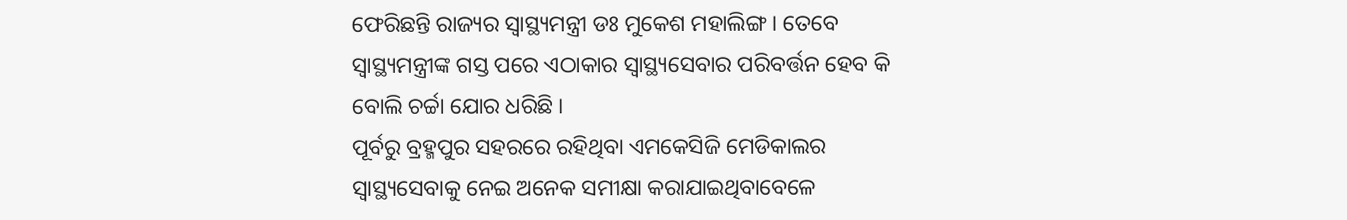ଫେରିଛନ୍ତି ରାଜ୍ୟର ସ୍ବାସ୍ଥ୍ୟମନ୍ତ୍ରୀ ଡଃ ମୁକେଶ ମହାଲିଙ୍ଗ । ତେବେ ସ୍ବାସ୍ଥ୍ୟମନ୍ତ୍ରୀଙ୍କ ଗସ୍ତ ପରେ ଏଠାକାର ସ୍ବାସ୍ଥ୍ୟସେବାର ପରିବର୍ତ୍ତନ ହେବ କି ବୋଲି ଚର୍ଚ୍ଚା ଯୋର ଧରିଛି ।
ପୂର୍ବରୁ ବ୍ରହ୍ମପୁର ସହରରେ ରହିଥିବା ଏମକେସିଜି ମେଡିକାଲର ସ୍ବାସ୍ଥ୍ୟସେବାକୁ ନେଇ ଅନେକ ସମୀକ୍ଷା କରାଯାଇଥିବାବେଳେ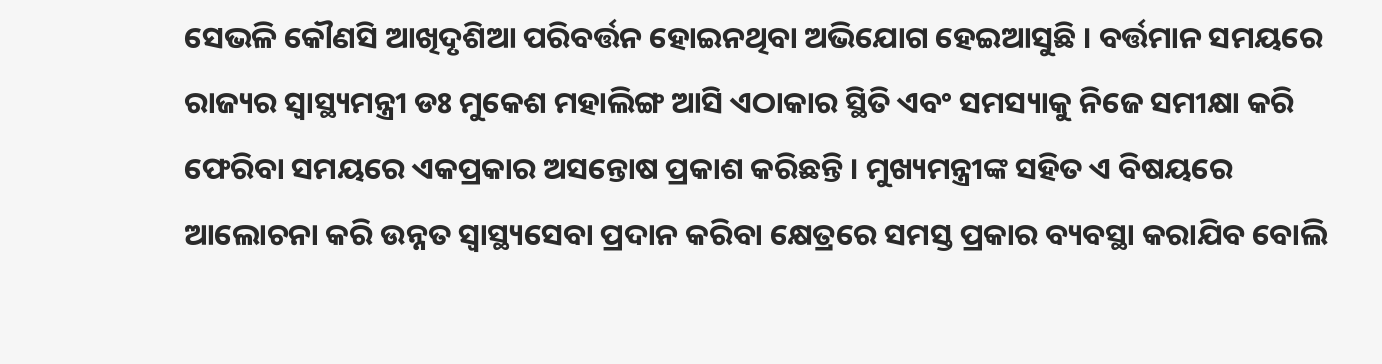ସେଭଳି କୌଣସି ଆଖିଦୃଶିଆ ପରିବର୍ତ୍ତନ ହୋଇନଥିବା ଅଭିଯୋଗ ହେଇଆସୁଛି । ବର୍ତ୍ତମାନ ସମୟରେ ରାଜ୍ୟର ସ୍ବାସ୍ଥ୍ୟମନ୍ତ୍ରୀ ଡଃ ମୁକେଶ ମହାଲିଙ୍ଗ ଆସି ଏଠାକାର ସ୍ଥିତି ଏବଂ ସମସ୍ୟାକୁ ନିଜେ ସମୀକ୍ଷା କରି ଫେରିବା ସମୟରେ ଏକପ୍ରକାର ଅସନ୍ତୋଷ ପ୍ରକାଶ କରିଛନ୍ତି । ମୁଖ୍ୟମନ୍ତ୍ରୀଙ୍କ ସହିତ ଏ ବିଷୟରେ ଆଲୋଚନା କରି ଉନ୍ନତ ସ୍ବାସ୍ଥ୍ୟସେବା ପ୍ରଦାନ କରିବା କ୍ଷେତ୍ରରେ ସମସ୍ତ ପ୍ରକାର ବ୍ୟବସ୍ଥା କରାଯିବ ବୋଲି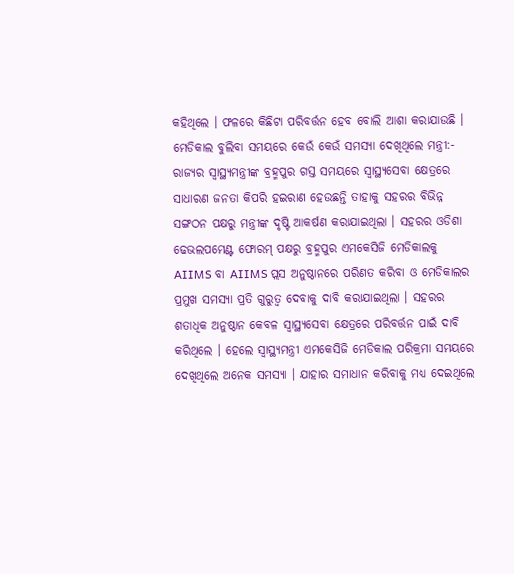କହିଥିଲେ । ଫଳରେ କିଛିଟା ପରିବର୍ତ୍ତନ ହେବ ବୋଲି ଆଶା କରାଯାଉଛି ।
ମେଡିକାଲ ବୁଲିବା ସମୟରେ କେଉଁ କେଉଁ ସମସ୍ୟା ଦେଖିଥିଲେ ମନ୍ତ୍ରୀ:-
ରାଜ୍ୟର ସ୍ବାସ୍ଥ୍ୟମନ୍ତ୍ରୀଙ୍କ ବ୍ରହ୍ମପୁର ଗସ୍ତ ସମୟରେ ସ୍ବାସ୍ଥ୍ୟସେବା କ୍ଷେତ୍ରରେ ସାଧାରଣ ଜନତା କିପରି ହଇରାଣ ହେଉଛନ୍ତି ତାହାକୁ ସହରର ବିଭିନ୍ନ ସଙ୍ଗଠନ ପକ୍ଷରୁ ମନ୍ତ୍ରୀଙ୍କ ଦୃଷ୍ଟି ଆକର୍ଷଣ କରାଯାଇଥିଲା । ସହରର ଓଡିଶା ଢେଭଲପମେଣ୍ଟ ଫୋରମ୍ ପକ୍ଷରୁ ବ୍ରହ୍ମପୁର ଏମକେସିଜି ମେଡିକାଲକୁ AIIMS ବା AIIMS ପ୍ଲସ ଅନୁଷ୍ଠାନରେ ପରିଣତ କରିବା ଓ ମେଡିକାଲର ପ୍ରମୁଖ ସମସ୍ୟା ପ୍ରତି ଗୁରୁତ୍ବ ଦେବାକୁ ଦାବି କରାଯାଇଥିଲା । ସହରର ଶତାଧିକ ଅନୁଷ୍ଠାନ କେବଳ ସ୍ବାସ୍ଥ୍ୟସେବା କ୍ଷେତ୍ରରେ ପରିବର୍ତ୍ତନ ପାଇଁ ଦାବି କରିଥିଲେ । ହେଲେ ସ୍ବାସ୍ଥ୍ୟମନ୍ତ୍ରୀ ଏମକେସିଜି ମେଡିକାଲ ପରିକ୍ରମା ସମୟରେ ଦେଖିଥିଲେ ଅନେକ ସମସ୍ୟା । ଯାହାର ସମାଧାନ କରିବାକୁ ମଧ୍ୟ ଦେଇଥିଲେ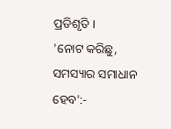ପ୍ରତିଶୃତି ।
'ନୋଟ କରିଛୁ, ସମସ୍ୟାର ସମାଧାନ ହେବ':-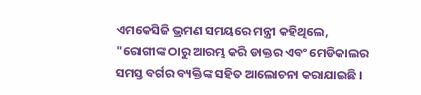ଏମକେସିଜି ଭ୍ରମଣ ସମୟରେ ମନ୍ତ୍ରୀ କହିଥିଲେ, "ରୋଗୀଙ୍କ ଠାରୁ ଆରମ୍ଭ କରି ଡାକ୍ତର ଏବଂ ମେଡିକାଲର ସମସ୍ତ ବର୍ଗର ବ୍ୟକ୍ତିଙ୍କ ସହିତ ଆଲୋଚନା କରାଯାଇଛି ।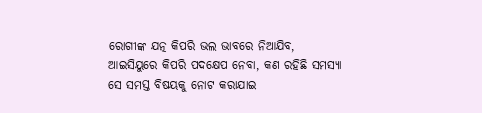ରୋଗୀଙ୍କ ଯତ୍ନ କିପରି ଭଲ ଭାବରେ ନିଆଯିବ, ଆଇସିୟୁରେ କିପରି ପଦକ୍ଷେପ ନେବା, କଣ ରହିଛି ସମସ୍ୟା ସେ ସମସ୍ତ ବିଷୟକୁ ନୋଟ କରାଯାଇ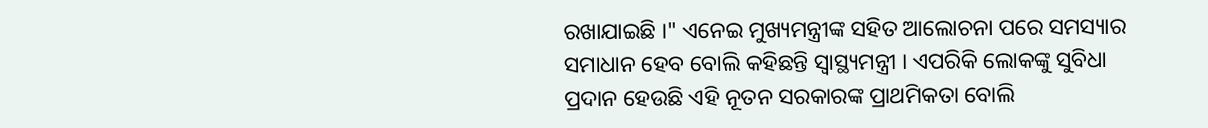ରଖାଯାଇଛି ।" ଏନେଇ ମୁଖ୍ୟମନ୍ତ୍ରୀଙ୍କ ସହିତ ଆଲୋଚନା ପରେ ସମସ୍ୟାର ସମାଧାନ ହେବ ବୋଲି କହିଛନ୍ତି ସ୍ବାସ୍ଥ୍ୟମନ୍ତ୍ରୀ । ଏପରିକି ଲୋକଙ୍କୁ ସୁବିଧା ପ୍ରଦାନ ହେଉଛି ଏହି ନୂତନ ସରକାରଙ୍କ ପ୍ରାଥମିକତା ବୋଲି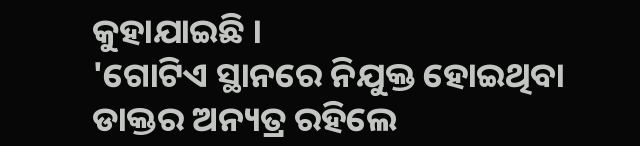କୁହାଯାଇଛି ।
'ଗୋଟିଏ ସ୍ଥାନରେ ନିଯୁକ୍ତ ହୋଇଥିବା ଡାକ୍ତର ଅନ୍ୟତ୍ର ରହିଲେ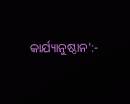କାର୍ଯ୍ୟାନୁଷ୍ଠାନ':-